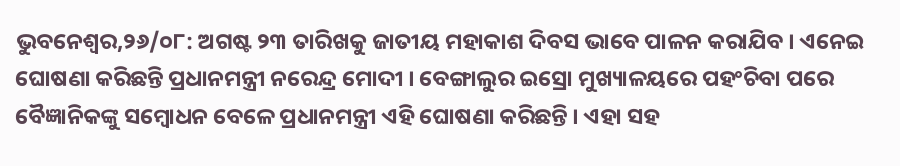ଭୁବନେଶ୍ୱର,୨୬/୦୮: ଅଗଷ୍ଟ ୨୩ ତାରିଖକୁ ଜାତୀୟ ମହାକାଶ ଦିବସ ଭାବେ ପାଳନ କରାଯିବ । ଏନେଇ ଘୋଷଣା କରିଛନ୍ତି ପ୍ରଧାନମନ୍ତ୍ରୀ ନରେନ୍ଦ୍ର ମୋଦୀ । ବେଙ୍ଗାଲୁର ଇସ୍ରୋ ମୁଖ୍ୟାଳୟରେ ପହଂଚିବା ପରେ ବୈଜ୍ଞାନିକଙ୍କୁ ସମ୍ବୋଧନ ବେଳେ ପ୍ରଧାନମନ୍ତ୍ରୀ ଏହି ଘୋଷଣା କରିଛନ୍ତି । ଏହା ସହ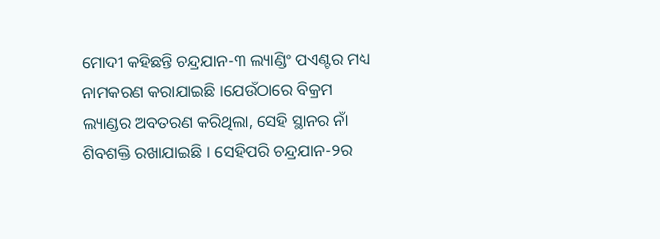ମୋଦୀ କହିଛନ୍ତି ଚନ୍ଦ୍ରଯାନ-୩ ଲ୍ୟାଣ୍ଡିଂ ପଏଣ୍ଟର ମଧ୍ୟ ନାମକରଣ କରାଯାଇଛି ।ଯେଉଁଠାରେ ବିକ୍ରମ ଲ୍ୟାଣ୍ଡର ଅବତରଣ କରିଥିଲା, ସେହି ସ୍ଥାନର ନାଁ ଶିବଶକ୍ତି ରଖାଯାଇଛି । ସେହିପରି ଚନ୍ଦ୍ରଯାନ-୨ର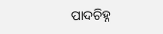ପାଦଚିହ୍ନ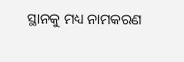ସ୍ଥାନକୁ ମଧ୍ୟ ନାମକରଣ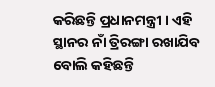କରିଛନ୍ତି ପ୍ରଧାନମନ୍ତ୍ରୀ । ଏହି ସ୍ଥାନର ନାଁ ତ୍ରିରଙ୍ଗା ରଖାଯିବ ବୋଲି କହିଛନ୍ତି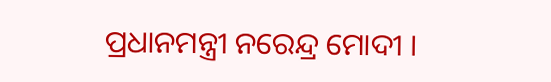ପ୍ରଧାନମନ୍ତ୍ରୀ ନରେନ୍ଦ୍ର ମୋଦୀ ।